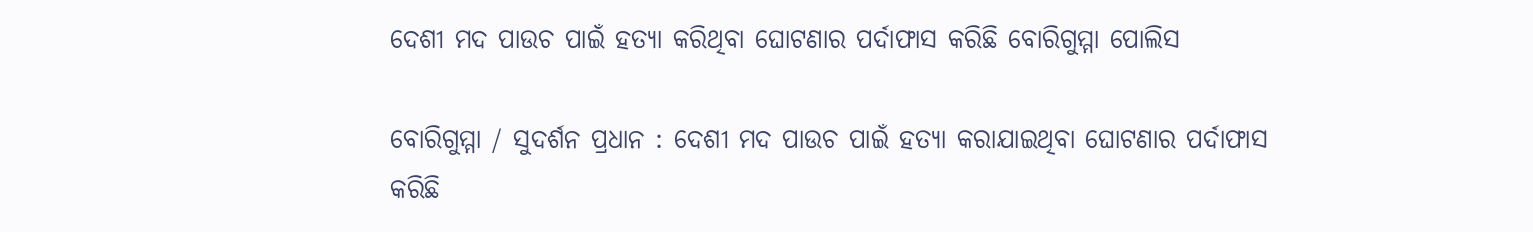ଦେଶୀ ମଦ ପାଉଚ ପାଇଁ ହତ୍ୟା କରିଥିବା ଘୋଟଣାର ପର୍ଦାଫାସ କରିଛି ବୋରିଗୁମ୍ମା ପୋଲିସ

ବୋରିଗୁମ୍ମା / ସୁଦର୍ଶନ ପ୍ରଧାନ : ଦେଶୀ ମଦ ପାଉଚ ପାଇଁ ହତ୍ୟା କରାଯାଇଥିବା ଘୋଟଣାର ପର୍ଦାଫାସ କରିଛି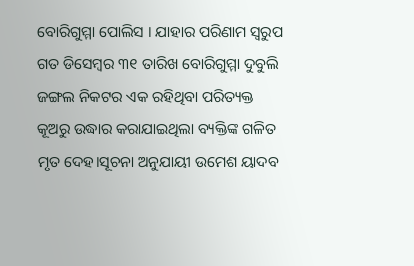ବୋରିଗୁମ୍ମା ପୋଲିସ । ଯାହାର ପରିଣାମ ସ୍ୱରୁପ ଗତ ଡିସେମ୍ବର ୩୧ ତାରିଖ ବୋରିଗୁମ୍ମା ଦୁବୁଲି ଜଙ୍ଗଲ ନିକଟର ଏକ ରହିଥିବା ପରିତ୍ୟକ୍ତ କୂଅରୁ ଉଦ୍ଧାର କରାଯାଇଥିଲା ବ୍ୟକ୍ତିଙ୍କ ଗଳିତ ମୃତ ଦେହ।ସୂଚନା ଅନୁଯାୟୀ ଉମେଶ ୟାଦବ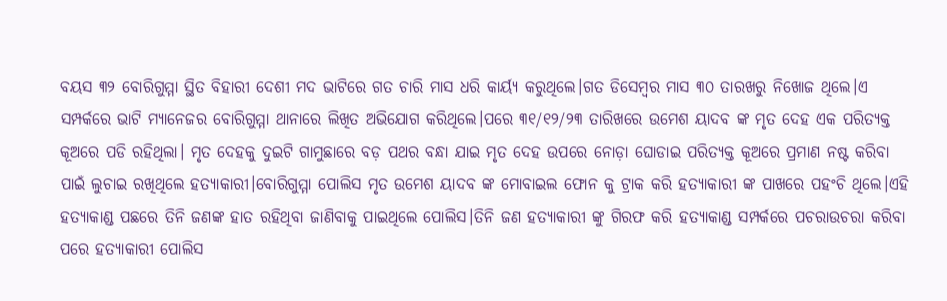ବୟସ ୩୨ ବୋରିଗୁମ୍ମା ସ୍ଥିତ ବିହାରୀ ଦେଶୀ ମଦ ଭାଟିରେ ଗତ ଚାରି ମାସ ଧରି କାର୍ୟ୍ୟ କରୁଥିଲେ।ଗତ ଡିସେମ୍ବର ମାସ ୩୦ ତାରଖରୁ ନିଖୋଜ ଥିଲେ।ଏ ସମ୍ପର୍କରେ ଭାଟି ମ୍ୟାନେଜର ବୋରିଗୁମ୍ମା ଥାନାରେ ଲିଖିତ ଅଭିଯୋଗ କରିଥିଲେ।ପରେ ୩୧/୧୨/୨୩ ତାରିଖରେ ଉମେଶ ୟାଦବ ଙ୍କ ମୃତ ଦେହ ଏକ ପରିତ୍ୟକ୍ତ କୂଅରେ ପଡି ରହିଥିଲା। ମୃତ ଦେହକୁ ଦୁଇଟି ଗାମୁଛାରେ ବଡ଼ ପଥର ବନ୍ଧା ଯାଇ ମୃତ ଦେହ ଉପରେ ନୋଡ଼ା ଘୋଡାଇ ପରିତ୍ୟକ୍ତ କୂଅରେ ପ୍ରମାଣ ନଷ୍ଟ କରିବା ପାଇଁ ଲୁଚାଇ ରଖିଥିଲେ ହତ୍ୟାକାରୀ।ବୋରିଗୁମ୍ମା ପୋଲିସ ମୃତ ଉମେଶ ୟାଦବ ଙ୍କ ମୋବାଇଲ ଫୋନ କୁ ଟ୍ରାକ କରି ହତ୍ୟାକାରୀ ଙ୍କ ପାଖରେ ପହଂଚି ଥିଲେ।ଏହି ହତ୍ୟାକାଣ୍ଡ ପଛରେ ତିନି ଜଣଙ୍କ ହାତ ରହିଥିବା ଜାଣିବାକୁ ପାଇଥିଲେ ପୋଲିସ।ତିନି ଜଣ ହତ୍ୟାକାରୀ ଙ୍କୁ ଗିରଫ କରି ହତ୍ୟାକାଣ୍ଡ ସମ୍ପର୍କରେ ପଚରାଉଚରା କରିବା ପରେ ହତ୍ୟାକାରୀ ପୋଲିସ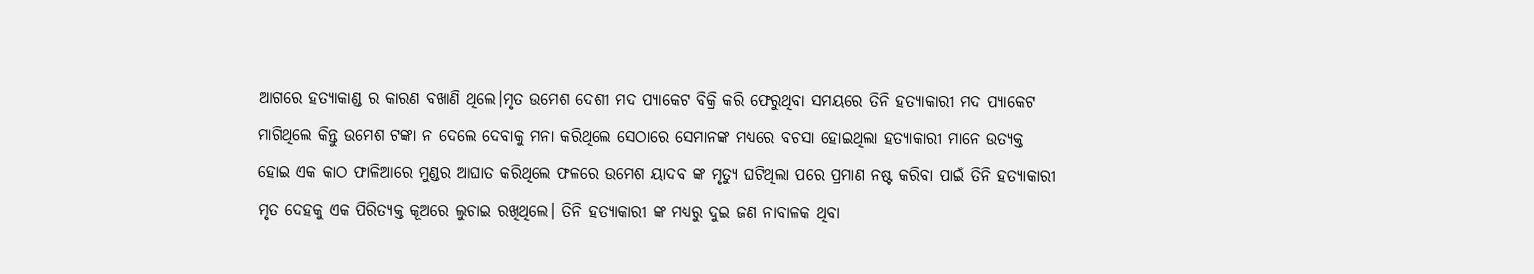ଆଗରେ ହତ୍ୟାକାଣ୍ଡ ର କାରଣ ବଖାଣି ଥିଲେ।ମୃତ ଉମେଶ ଦେଶୀ ମଦ ପ୍ୟାକେଟ ବିକ୍ରି କରି ଫେରୁଥିବା ସମୟରେ ତିନି ହତ୍ୟାକାରୀ ମଦ ପ୍ୟାକେଟ ମାଗିଥିଲେ କିନ୍ତୁ ଉମେଶ ଟଙ୍କା ନ ଦେଲେ ଦେବାକୁ ମନା କରିଥିଲେ ସେଠାରେ ସେମାନଙ୍କ ମଧ୍ୟରେ ବଚସା ହୋଇଥିଲା ହତ୍ୟାକାରୀ ମାନେ ଉତ୍ୟକ୍ତ ହୋଇ ଏକ କାଠ ଫାଳିଆରେ ମୁଣ୍ଡର ଆଘାତ କରିଥିଲେ ଫଳରେ ଉମେଶ ୟାଦବ ଙ୍କ ମୃତ୍ୟୁ ଘଟିଥିଲା ପରେ ପ୍ରମାଣ ନଷ୍ଟ କରିବା ପାଇଁ ତିନି ହତ୍ୟାକାରୀ ମୃତ ଦେହକୁ ଏକ ପିରିତ୍ୟକ୍ତ କୂଅରେ ଲୁଚାଇ ରଖିଥିଲେ। ତିନି ହତ୍ୟାକାରୀ ଙ୍କ ମଧ୍ୟରୁ ଦୁଇ ଜଣ ନାବାଳକ ଥିବା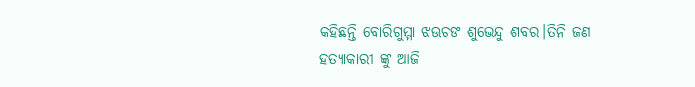କହିଛନ୍ତି ବୋରିଗୁମ୍ମା ଝଊଚଙ ଶୁଭେନ୍ଦୁ ଶବର।ତିନି ଜଣ ହତ୍ୟାକାରୀ ଙ୍କୁ ଆଜି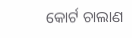କୋର୍ଟ ଚାଲାଣ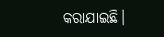କରାଯାଇଛି।